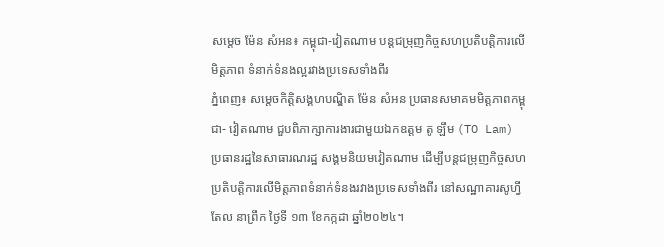សម្តេច ម៉ែន សំអន៖ កម្ពុជា-វៀតណាម បន្តជម្រុញកិច្ចសហប្រតិបត្តិការលើមិត្តភាព ទំនាក់ទំនងល្អរវាងប្រទេសទាំងពីរ
ភ្នំពេញ៖ សម្តេចកិត្តិសង្គហបណ្ឌិត ម៉ែន សំអន ប្រធានសមាគមមិត្តភាពកម្ពុជា- វៀតណាម ជួបពិភាក្សាការងារជាមួយឯកឧត្តម តូ ឡឹម (TO Lam) ប្រធានរដ្ឋនៃសាធារណរដ្ឋ សង្គមនិយមវៀតណាម ដើម្បីបន្តជម្រុញកិច្ចសហប្រតិបត្តិការលើមិត្តភាពទំនាក់ទំនងរវាងប្រទេសទាំងពីរ នៅសណ្ឋាគារសូហ្វីតែល នាព្រឹក ថ្ងៃទី ១៣ ខែកក្កដា ឆ្នាំ២០២៤។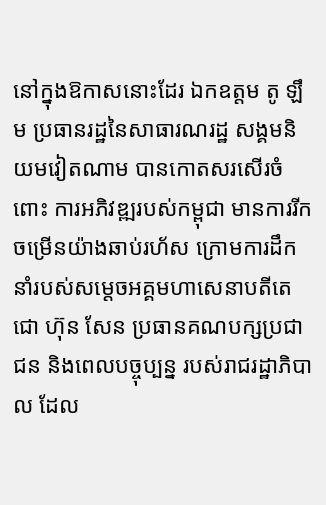នៅក្នុងឱកាសនោះដែរ ឯកឧត្តម តូ ឡឹម ប្រធានរដ្ឋនៃសាធារណរដ្ឋ សង្គមនិយមវៀតណាម បានកោតសរសើរចំពោះ ការអភិវឌ្ឍរបស់កម្ពុជា មានការរីកចម្រើនយ៉ាងឆាប់រហ័ស ក្រោមការដឹកនាំរបស់សម្តេចអគ្គមហាសេនាបតីតេជោ ហ៊ុន សែន ប្រធានគណបក្សប្រជាជន និងពេលបច្ចុប្បន្ន របស់រាជរដ្ឋាភិបាល ដែល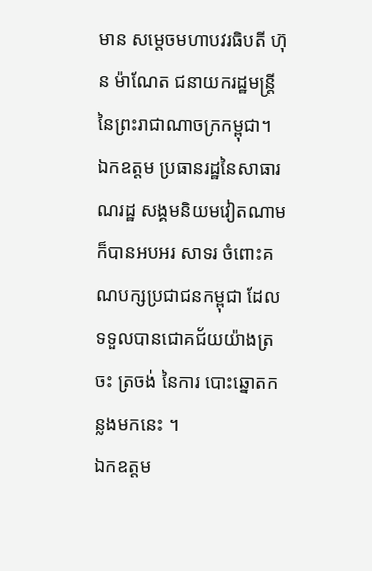មាន សម្តេចមហាបវរធិបតី ហ៊ុន ម៉ាណែត ជនាយករដ្ឋមន្រ្តីនៃព្រះរាជាណាចក្រកម្ពុជា។
ឯកឧត្តម ប្រធានរដ្ឋនៃសាធារណរដ្ឋ សង្គមនិយមវៀតណាមក៏បានអបអរ សាទរ ចំពោះគណបក្សប្រជាជនកម្ពុជា ដែលទទួលបានជោគជ័យយ៉ាងត្រចះ ត្រចង់ នៃការ បោះឆ្នោតកន្លងមកនេះ ។
ឯកឧត្តម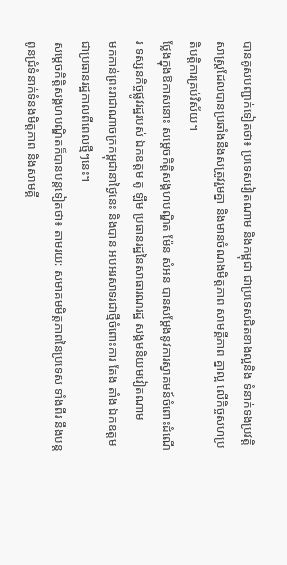បានគូសបញ្ជាក់ទៀតថា៖ ប្រទេសវៀតណាម និងកម្ពុជា ជាប្រទេសជិតខាងល្អនិង ទំនាក់ទងប្រវត្តិ សាស្ត្រដែលបានប្រឆាំងនឹងសត្រូវរួមគ្នា និងមានចំណងមិត្តភាព សាមគ្គីភាព គ្នាល្អ លើកិច្ចសហប្រតិបត្តិការគ្រប់វិស័យ។
ថ្លែងក្នុងឱកាសនោះ សម្តេចកិត្តិសង្គហបណ្ឌិត ម៉ែន សំអន បានសម្តែងនូវការស្វាគមន៍ចំពោះដំណើរ ទស្សនកិច្ចផ្លូវរដ្ឋរបស់ ឯកឧត្តម តូ ឡឹម ប្រធានរដ្ឋនៃសាធារណរដ្ឋ សង្គមនិយមវៀតណាម
មកកាន់ព្រះរាជាណាចក្រកម្ពុជានាថ្ងៃនេះ និងបាន អបអរសាទរជាថ្មីចំពោះការ តែង តាំង ឯកឧត្តម ជាប្រធានរដ្ឋកាលពីពេលថ្មីៗនេះ។
សម្តេចកិត្តិសង្គហបណ្ឌិតក៏បានបន្តទៀតថា៖ តាមរយ: សមាគមមិត្តភាពនៃប្រទេស ទាំងពីរ នឹងបន្តពូនជ្រំទំនាក់ទំនងមិត្តភាព និងសាមគ្គី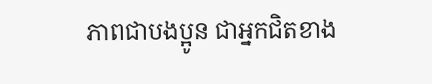ភាពជាបងប្អូន ជាអ្នកជិតខាង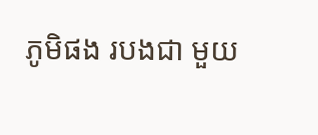ភូមិផង របងជា មួយ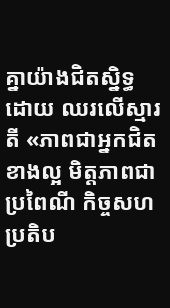គ្នាយ៉ាងជិតស្និទ្ធ ដោយ ឈរលើស្មារតី «ភាពជាអ្នកជិតខាងល្អ មិត្តភាពជាប្រពៃណី កិច្ចសហប្រតិប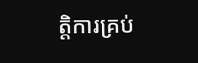ត្តិការគ្រប់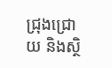ជ្រុងជ្រោយ និងស្ថិ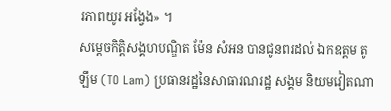រភាពយូរ អង្វែង» ។
សម្តេចកិត្តិសង្គហបណ្ឌិត ម៉ែន សំអន បានជូនពរដល់ ឯកឧត្តម តូ ឡឹម (TO Lam) ប្រធានរដ្ឋនៃសាធារណរដ្ឋ សង្គម និយមវៀតណា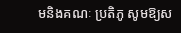មនិងគណៈ ប្រតិភូ សូមឱ្យស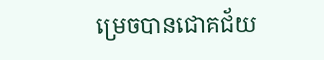ម្រេចបានជោគជ័យ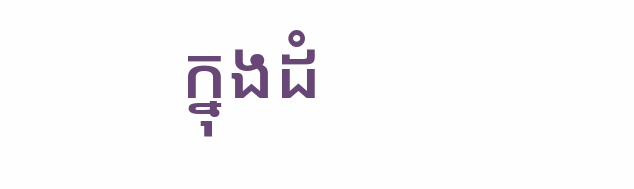ក្នុងដំ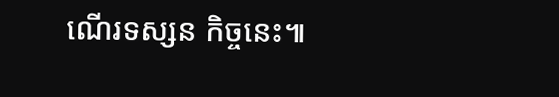ណើរទស្សន កិច្ចនេះ៕